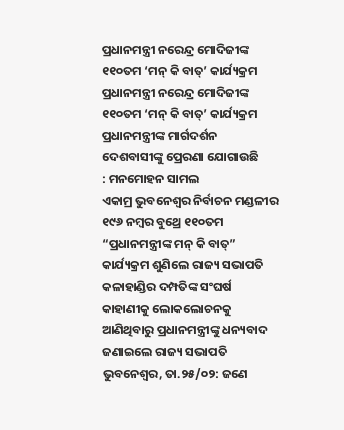ପ୍ରଧାନମନ୍ତ୍ରୀ ନରେନ୍ଦ୍ର ମୋଦିଜୀଙ୍କ ୧୧୦ତମ ‘ମନ୍ କି ବାତ୍’ କାର୍ଯ୍ୟକ୍ରମ
ପ୍ରଧାନମନ୍ତ୍ରୀ ନରେନ୍ଦ୍ର ମୋଦିଜୀଙ୍କ ୧୧୦ତମ ‘ମନ୍ କି ବାତ୍’ କାର୍ଯ୍ୟକ୍ରମ
ପ୍ରଧାନମନ୍ତ୍ରୀଙ୍କ ମାର୍ଗଦର୍ଶନ ଦେଶବାସୀଙ୍କୁ ପ୍ରେରଣା ଯୋଗାଉଛି
: ମନମୋହନ ସାମଲ
ଏକାମ୍ର ଭୁବନେଶ୍ୱର ନିର୍ବାଚନ ମଣ୍ଡଳୀର ୧୯୬ ନମ୍ବର ବୁଥ୍ରେ ୧୧୦ତମ “ପ୍ରଧାନମନ୍ତ୍ରୀଙ୍କ ମନ୍ କି ବାତ୍” କାର୍ଯ୍ୟକ୍ରମ ଶୁଣିଲେ ରାଜ୍ୟ ସଭାପତି
କଳାହାଣ୍ଡିର ଦମ୍ପତିଙ୍କ ସଂଘର୍ଷ କାହାଣୀକୁ ଲୋକଲୋଚନକୁ ଆଣିଥିବାରୁ ପ୍ରଧାନମନ୍ତ୍ରୀଙ୍କୁ ଧନ୍ୟବାଦ ଜଣାଇଲେ ରାଜ୍ୟ ସଭାପତି
ଭୁବନେଶ୍ୱର, ତା.୨୫/୦୨: ଜଣେ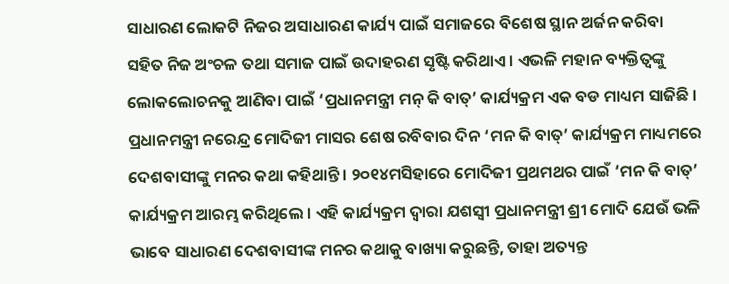ସାଧାରଣ ଲୋକଟି ନିଜର ଅସାଧାରଣ କାର୍ଯ୍ୟ ପାଇଁ ସମାଜରେ ବିଶେଷ ସ୍ଥାନ ଅର୍ଜନ କରିବା ସହିତ ନିଜ ଅଂଚଳ ତଥା ସମାଜ ପାଇଁ ଉଦାହରଣ ସୃଷ୍ଟି କରିଥାଏ । ଏଭଳି ମହାନ ବ୍ୟକ୍ତିତ୍ୱଙ୍କୁ ଲୋକଲୋଚନକୁ ଆଣିବା ପାଇଁ ‘ପ୍ରଧାନମନ୍ତ୍ରୀ ମନ୍ କି ବାତ୍’ କାର୍ଯ୍ୟକ୍ରମ ଏକ ବଡ ମାଧ୍ୟମ ସାଜିଛି । ପ୍ରଧାନମନ୍ତ୍ରୀ ନରେନ୍ଦ୍ର ମୋଦିଜୀ ମାସର ଶେଷ ରବିବାର ଦିନ ‘ମନ କି ବାତ୍’ କାର୍ଯ୍ୟକ୍ରମ ମାଧ୍ୟମରେ ଦେଶବାସୀଙ୍କୁ ମନର କଥା କହିଥାନ୍ତି । ୨୦୧୪ମସିହାରେ ମୋଦିଜୀ ପ୍ରଥମଥର ପାଇଁ ‘ମନ କି ବାତ୍’ କାର୍ଯ୍ୟକ୍ରମ ଆରମ୍ଭ କରିଥିଲେ । ଏହି କାର୍ଯ୍ୟକ୍ରମ ଦ୍ୱାରା ଯଶସ୍ୱୀ ପ୍ରଧାନମନ୍ତ୍ରୀ ଶ୍ରୀ ମୋଦି ଯେଉଁ ଭଳି ଭାବେ ସାଧାରଣ ଦେଶବାସୀଙ୍କ ମନର କଥାକୁ ବାଖ୍ୟା କରୁଛନ୍ତି, ତାହା ଅତ୍ୟନ୍ତ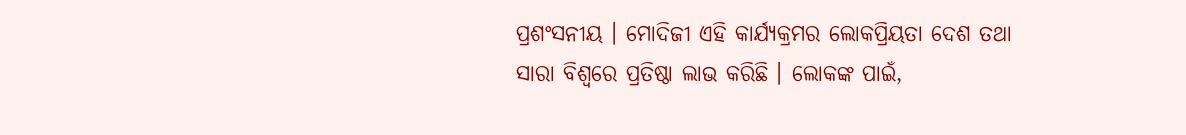ପ୍ରଶଂସନୀୟ । ମୋଦିଜୀ ଏହି କାର୍ଯ୍ୟକ୍ରମର ଲୋକପ୍ରିୟତା ଦେଶ ତଥା ସାରା ବିଶ୍ୱରେ ପ୍ରତିଷ୍ଠା ଲାଭ କରିଛି । ଲୋକଙ୍କ ପାଇଁ,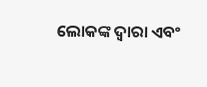ଲୋକଙ୍କ ଦ୍ୱାରା ଏବଂ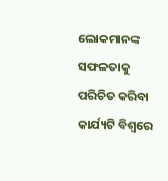ଲୋକମାନଙ୍କ ସଫଳତାକୁ ପରିଚିତ କରିବା କାର୍ଯ୍ୟଟି ବିଶ୍ୱରେ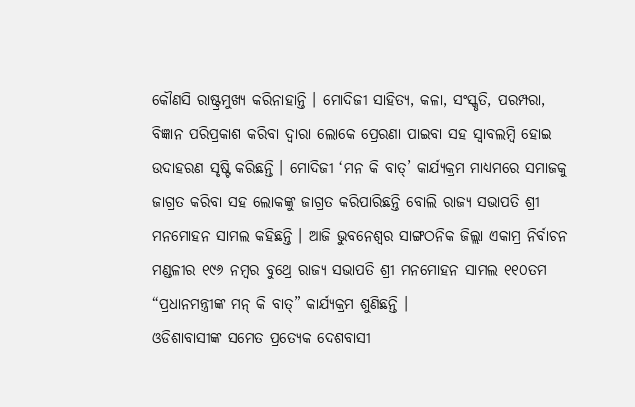କୌଣସି ରାଷ୍ଟ୍ରମୁଖ୍ୟ କରିନାହାନ୍ତି । ମୋଦିଜୀ ସାହିତ୍ୟ, କଳା, ସଂସ୍କୃତି, ପରମ୍ପରା, ବିଜ୍ଞାନ ପରିପ୍ରକାଶ କରିବା ଦ୍ୱାରା ଲୋକେ ପ୍ରେରଣା ପାଇବା ସହ ସ୍ୱାବଲମ୍ବି ହୋଇ ଉଦାହରଣ ସୃଷ୍ଟି କରିଛନ୍ତି । ମୋଦିଜୀ ‘ମନ କି ବାତ୍’ କାର୍ଯ୍ୟକ୍ରମ ମାଧ୍ୟମରେ ସମାଜକୁ ଜାଗ୍ରତ କରିବା ସହ ଲୋକଙ୍କୁ ଜାଗ୍ରତ କରିପାରିଛନ୍ତି ବୋଲି ରାଜ୍ୟ ସଭାପତି ଶ୍ରୀ ମନମୋହନ ସାମଲ କହିଛନ୍ତି । ଆଜି ଭୁବନେଶ୍ୱର ସାଙ୍ଗଠନିକ ଜିଲ୍ଲା ଏକାମ୍ର ନିର୍ବାଚନ ମଣ୍ଡଳୀର ୧୯୬ ନମ୍ବର ବୁଥ୍ରେ ରାଜ୍ୟ ସଭାପତି ଶ୍ରୀ ମନମୋହନ ସାମଲ ୧୧୦ତମ “ପ୍ରଧାନମନ୍ତ୍ରୀଙ୍କ ମନ୍ କି ବାତ୍” କାର୍ଯ୍ୟକ୍ରମ ଶୁଣିଛନ୍ତି ।
ଓଡିଶାବାସୀଙ୍କ ସମେତ ପ୍ରତ୍ୟେକ ଦେଶବାସୀ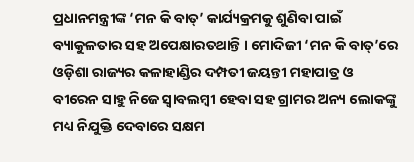ପ୍ରଧାନମନ୍ତ୍ରୀଙ୍କ ‘ମନ କି ବାତ୍’ କାର୍ଯ୍ୟକ୍ରମକୁ ଶୁଣିବା ପାଇଁ ବ୍ୟାକୁଳତାର ସହ ଅପେକ୍ଷାରତଥାନ୍ତି । ମୋଦିଜୀ ‘ମନ କି ବାତ୍’ରେ ଓଡ଼ିଶା ରାଜ୍ୟର କଳାହାଣ୍ଡିର ଦମ୍ପତୀ ଜୟନ୍ତୀ ମହାପାତ୍ର ଓ ବୀରେନ ସାହୁ ନିଜେ ସ୍ୱାବଲମ୍ବୀ ହେବା ସହ ଗ୍ରାମର ଅନ୍ୟ ଲୋକଙ୍କୁ ମଧ୍ୟ ନିଯୁକ୍ତି ଦେବାରେ ସକ୍ଷମ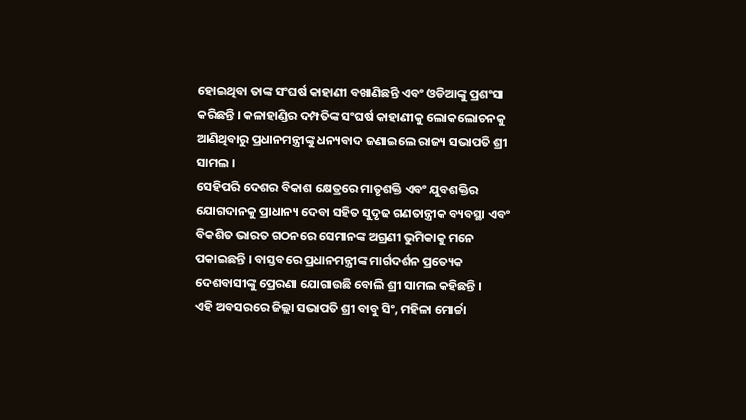ହୋଇଥିବା ତାଙ୍କ ସଂଘର୍ଷ କାହାଣୀ ବଖାଣିଛନ୍ତି ଏବଂ ଓଡିଆଙ୍କୁ ପ୍ରଶଂସା କରିଛନ୍ତି । କଳାହାଣ୍ଡିର ଦମ୍ପତିଙ୍କ ସଂଘର୍ଷ କାହାଣୀକୁ ଲୋକଲୋଚନକୁ ଆଣିଥିବାରୁ ପ୍ରଧାନମନ୍ତ୍ରୀଙ୍କୁ ଧନ୍ୟବାଦ ଜଣାଇଲେ ରାଜ୍ୟ ସଭାପତି ଶ୍ରୀ ସାମଲ ।
ସେହିପରି ଦେଶର ବିକାଶ କ୍ଷେତ୍ରରେ ମାତୃଶକ୍ତି ଏବଂ ଯୁବଶକ୍ତିର ଯୋଗଦାନକୁ ପ୍ରାଧାନ୍ୟ ଦେବା ସହିତ ସୁଦୃଢ ଗଣତାନ୍ତ୍ରୀକ ବ୍ୟବସ୍ଥା ଏବଂ ବିକଶିତ ଭାରତ ଗଠନରେ ସେମାନଙ୍କ ଅଗ୍ରଣୀ ଭୁମିକାକୁ ମନେ ପକାଇଛନ୍ତି । ବାସ୍ତବରେ ପ୍ରଧାନମନ୍ତ୍ରୀଙ୍କ ମାର୍ଗଦର୍ଶନ ପ୍ରତ୍ୟେକ ଦେଶବାସୀଙ୍କୁ ପ୍ରେରଣା ଯୋଗାଉଛି ବୋଲି ଶ୍ରୀ ସାମଲ କହିଛନ୍ତି ।
ଏହି ଅବସରରେ ଜିଲ୍ଲା ସଭାପତି ଶ୍ରୀ ବାବୁ ସିଂ, ମହିଳା ମୋର୍ଚ୍ଚା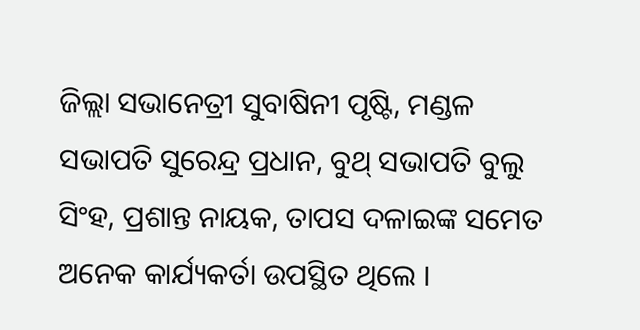ଜିଲ୍ଲା ସଭାନେତ୍ରୀ ସୁବାଷିନୀ ପୃଷ୍ଟି, ମଣ୍ଡଳ ସଭାପତି ସୁରେନ୍ଦ୍ର ପ୍ରଧାନ, ବୁଥ୍ ସଭାପତି ବୁଲୁ ସିଂହ, ପ୍ରଶାନ୍ତ ନାୟକ, ତାପସ ଦଳାଇଙ୍କ ସମେତ ଅନେକ କାର୍ଯ୍ୟକର୍ତା ଉପସ୍ଥିତ ଥିଲେ ।